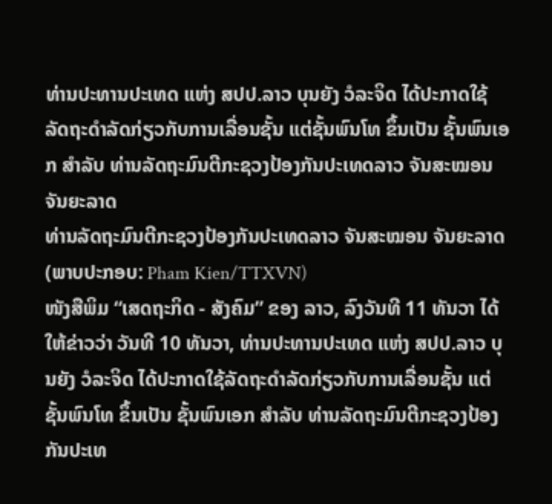ທ່ານປະທານປະເທດ ແຫ່ງ ສປປ.ລາວ ບຸນຍັງ ວໍລະຈິດ ໄດ້ປະກາດໃຊ້ລັດຖະດໍາລັດກ່ຽວກັບການເລື່ອນຊັ້ນ ແຕ່ຊັ້ນພົນໂທ ຂຶ້ນເປັນ ຊັ້ນພົນເອກ ສໍາລັບ ທ່ານລັດຖະມົນຕີກະຊວງປ້ອງກັນປະເທດລາວ ຈັນສະໝອນ ຈັນຍະລາດ
ທ່ານລັດຖະມົນຕີກະຊວງປ້ອງກັນປະເທດລາວ ຈັນສະໝອນ ຈັນຍະລາດ (ພາບປະກອບ: Pham Kien/TTXVN)
ໜັງສືພິມ “ເສດຖະກິດ - ສັງຄົມ” ຂອງ ລາວ, ລົງວັນທີ 11 ທັນວາ ໄດ້ໃຫ້ຂ່າວວ່າ ວັນທີ 10 ທັນວາ, ທ່ານປະທານປະເທດ ແຫ່ງ ສປປ.ລາວ ບຸນຍັງ ວໍລະຈິດ ໄດ້ປະກາດໃຊ້ລັດຖະດໍາລັດກ່ຽວກັບການເລື່ອນຊັ້ນ ແຕ່ຊັ້ນພົນໂທ ຂຶ້ນເປັນ ຊັ້ນພົນເອກ ສໍາລັບ ທ່ານລັດຖະມົນຕີກະຊວງປ້ອງກັນປະເທ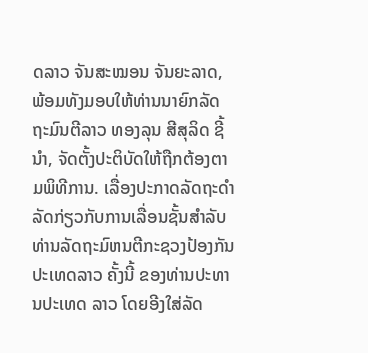ດລາວ ຈັນສະໝອນ ຈັນຍະລາດ, ພ້ອມທັງມອບໃຫ້ທ່ານນາຍົກລັດຖະມົນຕີລາວ ທອງລຸນ ສີສຸລິດ ຊີ້ນໍາ, ຈັດຕັ້ງປະຕິບັດໃຫ້ຖືກຕ້ອງຕາມພິທີການ. ເລື່ອງປະກາດລັດຖະດໍາລັດກ່ຽວກັບການເລື່ອນຊັ້ນສໍາລັບທ່ານລັດຖະມົຫນຕີກະຊວງປ້ອງກັນປະເທດລາວ ຄັ້ງນີ້ ຂອງທ່ານປະທານປະເທດ ລາວ ໂດຍອີງໃສ່ລັດ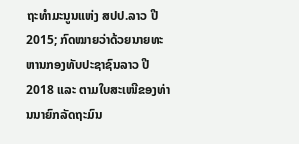ຖະທໍາມະນູນແຫ່ງ ສປປ.ລາວ ປີ 2015; ກົດໝາຍວ່າດ້ວຍນາຍທະຫານກອງທັບປະຊາຊົນລາວ ປີ 2018 ແລະ ຕາມໃບສະເໜີຂອງທ່ານນາຍົກລັດຖະມົນ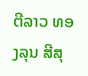ຕີລາວ ທອງລຸນ ສີສຸ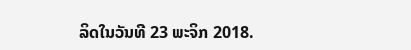ລິດໃນວັນທີ 23 ພະຈິກ 2018.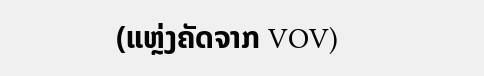(ແຫຼ່ງຄັດຈາກ VOV)